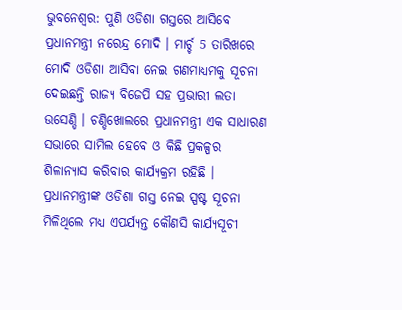ଭୁବନେଶ୍ୱର: ପୁଣି ଓଡିଶା ଗସ୍ତରେ ଆସିବେ ପ୍ରଧାନମନ୍ତ୍ରୀ ନରେନ୍ଦ୍ର ମୋଦି । ମାର୍ଚ୍ଚ 5 ତାରିଖରେ ମୋଦି ଓଡିଶା ଆସିବା ନେଇ ଗଣମାଧ୍ୟମକୁ ସୂଚନା ଦେଇଛନ୍ତି ରାଜ୍ୟ ବିଜେପି ସହ ପ୍ରଭାରୀ ଲତା ଉସେଣ୍ଡି । ଚଣ୍ଡିଖୋଲରେ ପ୍ରଧାନମନ୍ତ୍ରୀ ଏକ ସାଧାରଣ ସଭାରେ ସାମିଲ ହେବେ ଓ କିଛି ପ୍ରକଳ୍ପର ଶିଳାନ୍ୟାସ କରିବାର କାର୍ଯ୍ୟକ୍ରମ ରହିଛି । ପ୍ରଧାନମନ୍ତ୍ରୀଙ୍କ ଓଡିଶା ଗସ୍ତ ନେଇ ସ୍ପଷ୍ଟ ସୂଚନା ମିଳିଥିଲେ ମଧ୍ୟ ଏପର୍ଯ୍ୟନ୍ତ କୌଣସି କାର୍ଯ୍ୟସୂଚୀ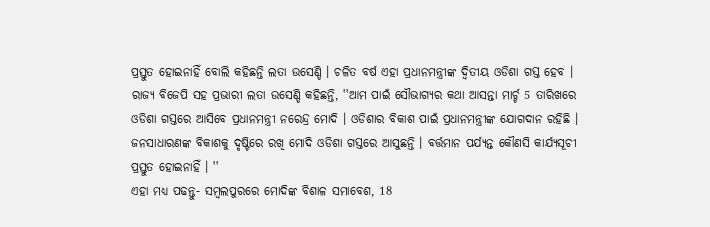ପ୍ରସ୍ତୁତ ହୋଇନାହିଁ ବୋଲି କହିଛନ୍ତି ଲତା ଉସେଣ୍ଡି । ଚଳିତ ବର୍ଷ ଏହା ପ୍ରଧାନମନ୍ତ୍ରୀଙ୍କ ଦ୍ବିତୀୟ ଓଡିଶା ଗସ୍ତ ହେବ ।
ରାଜ୍ୟ ବିଜେପି ସହ ପ୍ରଭାରୀ ଲତା ଉସେଣ୍ଡି କହିଛନ୍ତି, ''ଆମ ପାଇଁ ସୌଭାଗ୍ୟର କଥା ଆସନ୍ତା ମାର୍ଚ୍ଚ 5 ତାରିଖରେ ଓଡିଶା ଗସ୍ତରେ ଆସିବେ ପ୍ରଧାନମନ୍ତ୍ରୀ ନରେନ୍ଦ୍ର ମୋଦି । ଓଡିଶାର ବିକାଶ ପାଇଁ ପ୍ରଧାନମନ୍ତ୍ରୀଙ୍କ ଯୋଗଦାନ ରହିଛି । ଜନସାଧାରଣଙ୍କ ବିକାଶକୁ ଦୃଷ୍ଟିରେ ରଖି ମୋଦି ଓଡିଶା ଗସ୍ତରେ ଆସୁଛନ୍ତି । ବର୍ତ୍ତମାନ ପର୍ଯ୍ୟନ୍ତ କୌଣସି କାର୍ଯ୍ୟସୂଚୀ ପ୍ରସ୍ତୁତ ହୋଇନାହିଁ । ''
ଏହା ମଧ୍ୟ ପଢନ୍ତୁ- ସମ୍ବଲପୁରରେ ମୋଦିଙ୍କ ବିଶାଳ ସମାବେଶ, 18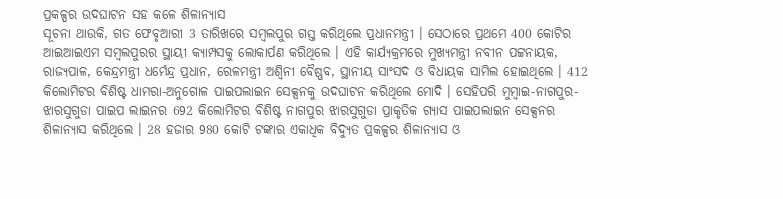ପ୍ରକଳ୍ପର ଉଦଘାଟନ ସହ କଳେ ଶିଳାନ୍ୟାସ
ସୂଚନା ଥାଉକି, ଗତ ଫେବୃଆରୀ 3 ତାରିଖରେ ସମ୍ବଲପୁର ଗସ୍ତ କରିଥିଲେ ପ୍ରଧାନମନ୍ତ୍ରୀ । ସେଠାରେ ପ୍ରଥମେ 400 କୋଟିର ଆଇଆଇଏମ ସମ୍ବଲପୁରର ସ୍ଥାୟୀ କ୍ୟାମ୍ପସକୁ ଲୋକାର୍ପଣ କରିଥିଲେ । ଏହି କାର୍ଯ୍ୟକ୍ରମରେ ମୁଖ୍ୟମନ୍ତ୍ରୀ ନବୀନ ପଟ୍ଟନାୟକ, ରାଜ୍ୟପାଳ, କେନ୍ଦ୍ରମନ୍ତ୍ରୀ ଧର୍ମେନ୍ଦ୍ର ପ୍ରଧାନ, ରେଳମନ୍ତ୍ରୀ ଅଶ୍ବିନୀ ବୈଷ୍ଣବ, ସ୍ଥାନୀୟ ସାଂସଦ ଓ ବିଧାୟକ ସାମିଲ ହୋଇଥିଲେ । 412 କିଲୋମିଟର ବିଶିଷ୍ଟ ଧାମରା-ଅନୁଗୋଳ ପାଇପଲାଇନ ସେକ୍ସନକୁ ଉଦଘାଟନ କରିଥିଲେ ମୋଦି । ସେହିପରି ମୁମ୍ବାଇ-ନାଗପୁର-ଝାରସୁଗୁଡା ପାଇପ ଲାଇନର 692 କିଲୋମିଟର ବିଶିଷ୍ଟ ନାଗପୁର ଝାରସୁଗୁଡା ପ୍ରାକୃତିକ ଗ୍ୟାସ ପାଇପଲାଇନ ସେକ୍ସନର ଶିଳାନ୍ୟାସ କରିଥିଲେ । 28 ହଜାର 980 କୋଟି ଟଙ୍କାର ଏକାଧିକ ବିଦ୍ୟୁତ ପ୍ରକଳ୍ପର ଶିଳାନ୍ୟାସ ଓ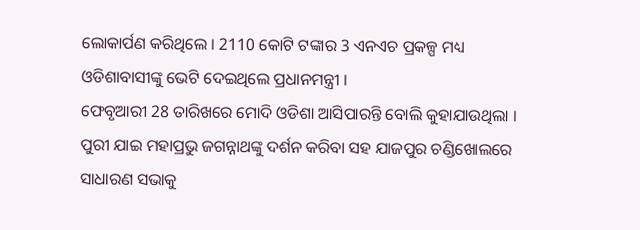ଲୋକାର୍ପଣ କରିଥିଲେ । 2110 କୋଟି ଟଙ୍କାର 3 ଏନଏଚ ପ୍ରକଳ୍ପ ମଧ୍ୟ ଓଡିଶାବାସୀଙ୍କୁ ଭେଟି ଦେଇଥିଲେ ପ୍ରଧାନମନ୍ତ୍ରୀ ।
ଫେବୃଆରୀ 28 ତାରିଖରେ ମୋଦି ଓଡିଶା ଆସିପାରନ୍ତି ବୋଲି କୁହାଯାଉଥିଲା । ପୁରୀ ଯାଇ ମହାପ୍ରଭୁ ଜଗନ୍ନାଥଙ୍କୁ ଦର୍ଶନ କରିବା ସହ ଯାଜପୁର ଚଣ୍ଡିଖୋଲରେ ସାଧାରଣ ସଭାକୁ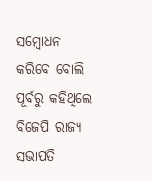ସମ୍ବୋଧନ କରିବେ ବୋଲି ପୂର୍ବରୁ କହିଥିଲେ ବିଜେପି ରାଜ୍ୟ ସଭାପତି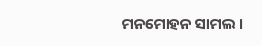ମନମୋହନ ସାମଲ ।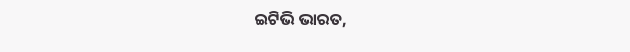ଇଟିଭି ଭାରତ,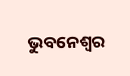ଭୁବନେଶ୍ୱର